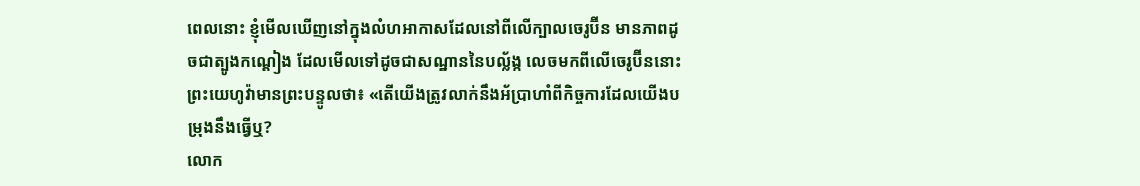ពេលនោះ ខ្ញុំមើលឃើញនៅក្នុងលំហអាកាសដែលនៅពីលើក្បាលចេរូប៊ីន មានភាពដូចជាត្បូងកណ្តៀង ដែលមើលទៅដូចជាសណ្ឋាននៃបល្ល័ង្ក លេចមកពីលើចេរូប៊ីននោះ
ព្រះយេហូវ៉ាមានព្រះបន្ទូលថា៖ «តើយើងត្រូវលាក់នឹងអ័ប្រាហាំពីកិច្ចការដែលយើងបម្រុងនឹងធ្វើឬ?
លោក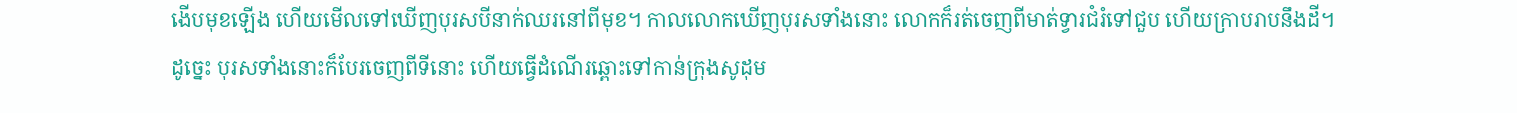ងើបមុខឡើង ហើយមើលទៅឃើញបុរសបីនាក់ឈរនៅពីមុខ។ កាលលោកឃើញបុរសទាំងនោះ លោកក៏រត់ចេញពីមាត់ទ្វារជំរំទៅជួប ហើយក្រាបរាបនឹងដី។
ដូច្នេះ បុរសទាំងនោះក៏បែរចេញពីទីនោះ ហើយធ្វើដំណើរឆ្ពោះទៅកាន់ក្រុងសូដុម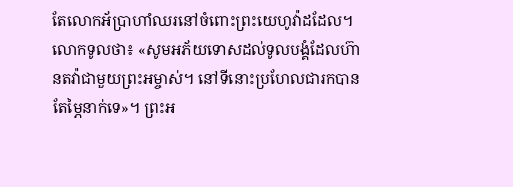តែលោកអ័ប្រាហាំឈរនៅចំពោះព្រះយេហូវ៉ាដដែល។
លោកទូលថា៖ «សូមអភ័យទោសដល់ទូលបង្គំដែលហ៊ានតវ៉ាជាមួយព្រះអម្ចាស់។ នៅទីនោះប្រហែលជារកបានតែម្ភៃនាក់ទេ»។ ព្រះអ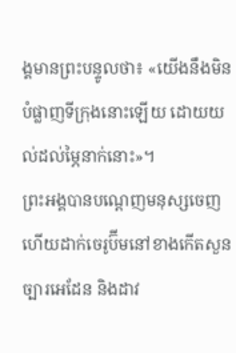ង្គមានព្រះបន្ទូលថា៖ «យើងនឹងមិនបំផ្លាញទីក្រុងនោះឡើយ ដោយយល់ដល់ម្ភៃនាក់នោះ»។
ព្រះអង្គបានបណ្តេញមនុស្សចេញ ហើយដាក់ចេរូប៊ីមនៅខាងកើតសួនច្បារអេដែន និងដាវ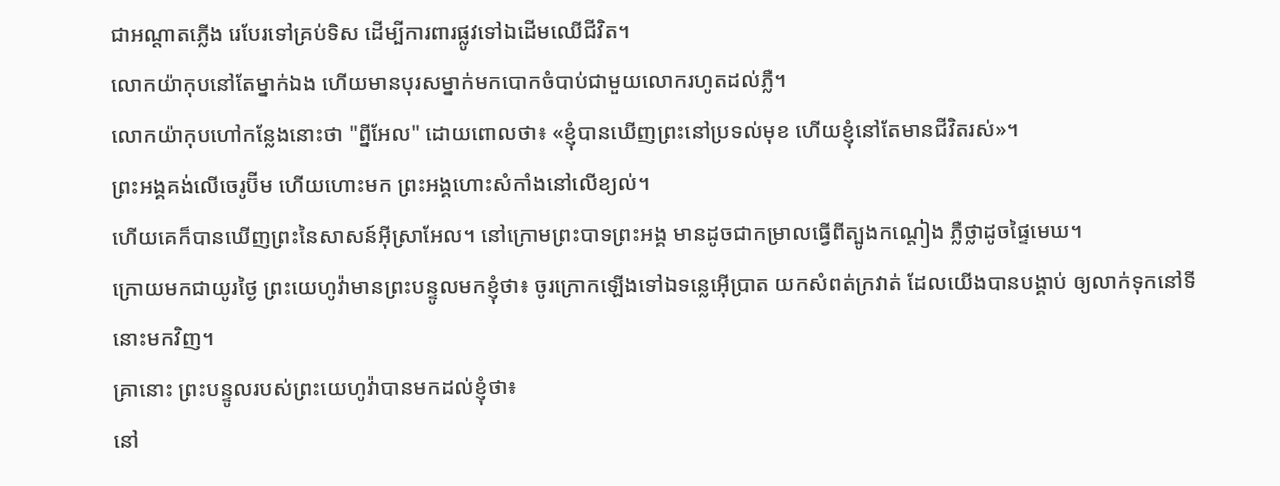ជាអណ្ដាតភ្លើង រេបែរទៅគ្រប់ទិស ដើម្បីការពារផ្លូវទៅឯដើមឈើជីវិត។
លោកយ៉ាកុបនៅតែម្នាក់ឯង ហើយមានបុរសម្នាក់មកបោកចំបាប់ជាមួយលោករហូតដល់ភ្លឺ។
លោកយ៉ាកុបហៅកន្លែងនោះថា "ព្នីអែល" ដោយពោលថា៖ «ខ្ញុំបានឃើញព្រះនៅប្រទល់មុខ ហើយខ្ញុំនៅតែមានជីវិតរស់»។
ព្រះអង្គគង់លើចេរូប៊ីម ហើយហោះមក ព្រះអង្គហោះសំកាំងនៅលើខ្យល់។
ហើយគេក៏បានឃើញព្រះនៃសាសន៍អ៊ីស្រាអែល។ នៅក្រោមព្រះបាទព្រះអង្គ មានដូចជាកម្រាលធ្វើពីត្បូងកណ្តៀង ភ្លឺថ្លាដូចផ្ទៃមេឃ។
ក្រោយមកជាយូរថ្ងៃ ព្រះយេហូវ៉ាមានព្រះបន្ទូលមកខ្ញុំថា៖ ចូរក្រោកឡើងទៅឯទន្លេអ៊ើប្រាត យកសំពត់ក្រវាត់ ដែលយើងបានបង្គាប់ ឲ្យលាក់ទុកនៅទីនោះមកវិញ។
គ្រានោះ ព្រះបន្ទូលរបស់ព្រះយេហូវ៉ាបានមកដល់ខ្ញុំថា៖
នៅ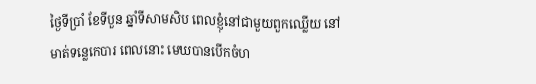ថ្ងៃទីប្រាំ ខែទីបួន ឆ្នាំទីសាមសិប ពេលខ្ញុំនៅជាមួយពួកឈ្លើយ នៅមាត់ទន្លេកេបារ ពេលនោះ មេឃបានបើកចំហ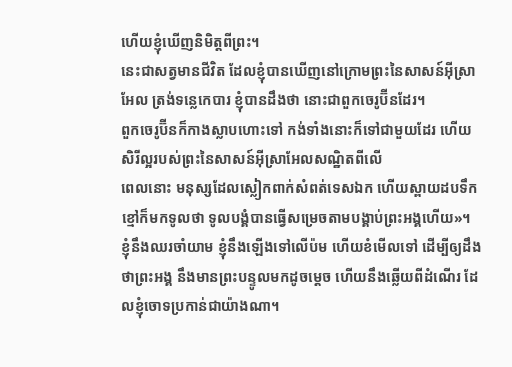ហើយខ្ញុំឃើញនិមិត្តពីព្រះ។
នេះជាសត្វមានជីវិត ដែលខ្ញុំបានឃើញនៅក្រោមព្រះនៃសាសន៍អ៊ីស្រាអែល ត្រង់ទន្លេកេបារ ខ្ញុំបានដឹងថា នោះជាពួកចេរូប៊ីនដែរ។
ពួកចេរូប៊ីនក៏កាងស្លាបហោះទៅ កង់ទាំងនោះក៏ទៅជាមួយដែរ ហើយសិរីល្អរបស់ព្រះនៃសាសន៍អ៊ីស្រាអែលសណ្ឋិតពីលើ
ពេលនោះ មនុស្សដែលស្លៀកពាក់សំពត់ទេសឯក ហើយស្ពាយដបទឹកខ្មៅក៏មកទូលថា ទូលបង្គំបានធ្វើសម្រេចតាមបង្គាប់ព្រះអង្គហើយ»។
ខ្ញុំនឹងឈរចាំយាម ខ្ញុំនឹងឡើងទៅលើប៉ម ហើយខំមើលទៅ ដើម្បីឲ្យដឹងថាព្រះអង្គ នឹងមានព្រះបន្ទូលមកដូចម្តេច ហើយនឹងឆ្លើយពីដំណើរ ដែលខ្ញុំចោទប្រកាន់ជាយ៉ាងណា។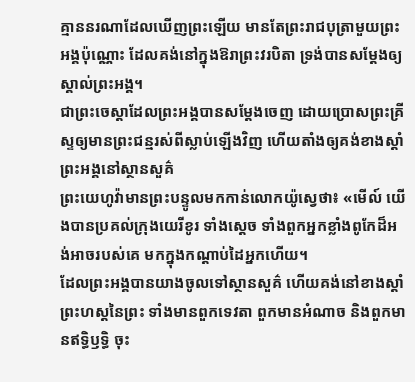គ្មាននរណាដែលឃើញព្រះឡើយ មានតែព្រះរាជបុត្រាមួយព្រះអង្គប៉ុណ្ណោះ ដែលគង់នៅក្នុងឱរាព្រះវរបិតា ទ្រង់បានសម្តែងឲ្យស្គាល់ព្រះអង្គ។
ជាព្រះចេស្តាដែលព្រះអង្គបានសម្ដែងចេញ ដោយប្រោសព្រះគ្រីស្ទឲ្យមានព្រះជន្មរស់ពីស្លាប់ឡើងវិញ ហើយតាំងឲ្យគង់ខាងស្តាំព្រះអង្គនៅស្ថានសួគ៌
ព្រះយេហូវ៉ាមានព្រះបន្ទូលមកកាន់លោកយ៉ូស្វេថា៖ «មើល៍ យើងបានប្រគល់ក្រុងយេរីខូរ ទាំងស្តេច ទាំងពួកអ្នកខ្លាំងពូកែដ៏អង់អាចរបស់គេ មកក្នុងកណ្ដាប់ដៃអ្នកហើយ។
ដែលព្រះអង្គបានយាងចូលទៅស្ថានសួគ៌ ហើយគង់នៅខាងស្តាំព្រះហស្តនៃព្រះ ទាំងមានពួកទេវតា ពួកមានអំណាច និងពួកមានឥទ្ធិឫទ្ធិ ចុះ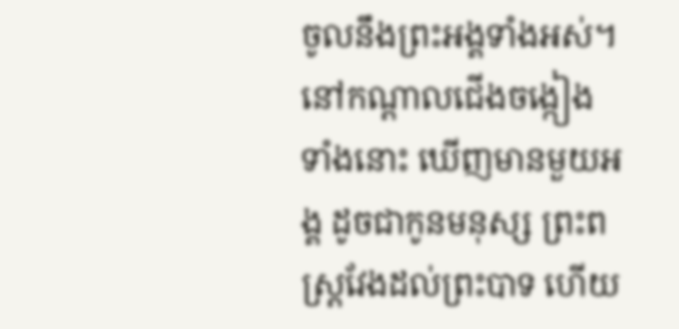ចូលនឹងព្រះអង្គទាំងអស់។
នៅកណ្ដាលជើងចង្កៀងទាំងនោះ ឃើញមានមួយអង្គ ដូចជាកូនមនុស្ស ព្រះពស្ត្រវែងដល់ព្រះបាទ ហើយ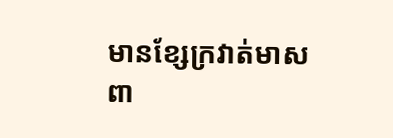មានខ្សែក្រវាត់មាសពា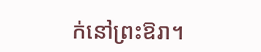ក់នៅព្រះឱរា។